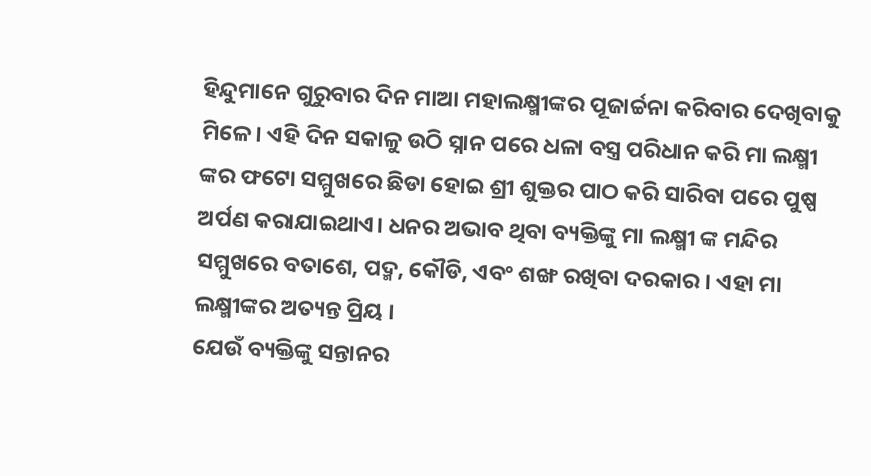ହିନ୍ଦୁମାନେ ଗୁରୁବାର ଦିନ ମାଆ ମହାଲକ୍ଷ୍ମୀଙ୍କର ପୂଜାର୍ଚ୍ଚନା କରିବାର ଦେଖିବାକୁ ମିଳେ। ଏହି ଦିନ ସକାଳୁ ଉଠି ସ୍ନାନ ପରେ ଧଳା ବସ୍ତ୍ର ପରିଧାନ କରି ମା ଲକ୍ଷ୍ମୀ ଙ୍କର ଫଟୋ ସମ୍ମୁଖରେ ଛିଡା ହୋଇ ଶ୍ରୀ ଶୁକ୍ତର ପାଠ କରି ସାରିବା ପରେ ପୁଷ୍ପ ଅର୍ପଣ କରାଯାଇଥାଏ। ଧନର ଅଭାବ ଥିବା ବ୍ୟକ୍ତିଙ୍କୁ ମା ଲକ୍ଷ୍ମୀ ଙ୍କ ମନ୍ଦିର ସମ୍ମୁଖରେ ବତାଶେ, ପଦ୍ମ, କୌଡି, ଏବଂ ଶଙ୍ଖ ରଖିବା ଦରକାର । ଏହା ମା ଲକ୍ଷ୍ମୀଙ୍କର ଅତ୍ୟନ୍ତ ପ୍ରିୟ ।
ଯେଉଁ ବ୍ୟକ୍ତିଙ୍କୁ ସନ୍ତାନର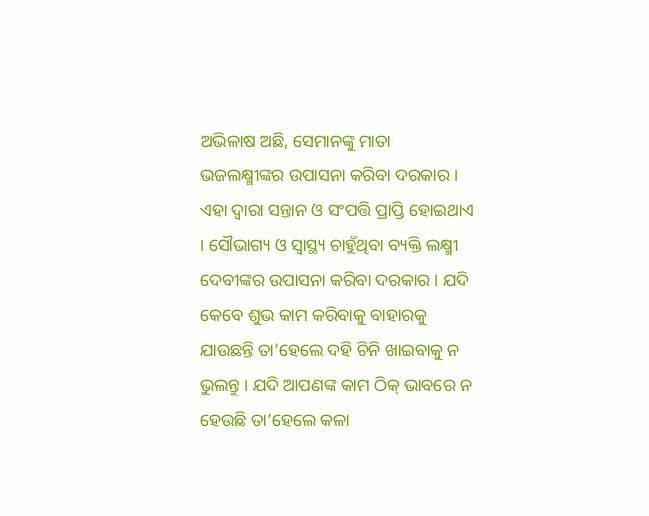ଅଭିଳାଷ ଅଛି, ସେମାନଙ୍କୁ ମାତା ଭଜଲକ୍ଷ୍ମୀଙ୍କର ଉପାସନା କରିବା ଦରକାର । ଏହା ଦ୍ୱାରା ସନ୍ତାନ ଓ ସଂପତ୍ତି ପ୍ରାପ୍ତି ହୋଇଥାଏ । ସୌଭାଗ୍ୟ ଓ ସ୍ୱାସ୍ଥ୍ୟ ଚାହୁଁଥିବା ବ୍ୟକ୍ତି ଲକ୍ଷ୍ମୀ ଦେବୀଙ୍କର ଉପାସନା କରିବା ଦରକାର । ଯଦି କେବେ ଶୁଭ କାମ କରିବାକୁ ବାହାରକୁ ଯାଉଛନ୍ତି ତା’ହେଲେ ଦହି ଚିନି ଖାଇବାକୁ ନ ଭୁଲନ୍ତୁ । ଯଦି ଆପଣଙ୍କ କାମ ଠିକ୍ ଭାବରେ ନ ହେଉଛି ତା’ହେଲେ କଳା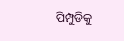ପିମ୍ପୁଡିକୁ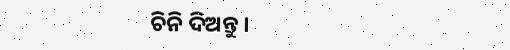ଚିନି ଦିଅନ୍ତୁ ।